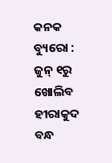କନକ ବ୍ୟୁରୋ : ଜୁନ୍‌ ୧ରୁ ଖୋଲିବ ହୀରାକୁଦ ବନ୍ଧ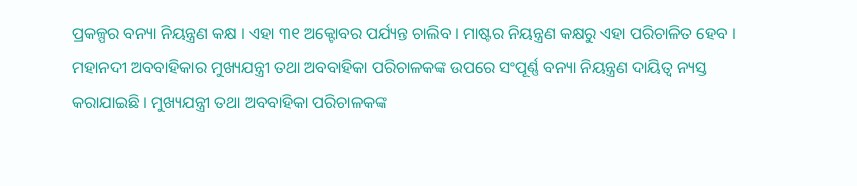ପ୍ରକଳ୍ପର ବନ୍ୟା ନିୟନ୍ତ୍ରଣ କକ୍ଷ । ଏହା ୩୧ ଅକ୍ଟୋବର ପର୍ଯ୍ୟନ୍ତ ଚାଲିବ । ମାଷ୍ଟର ନିୟନ୍ତ୍ରଣ କକ୍ଷରୁ ଏହା ପରିଚାଳିତ ହେବ । ମହାନଦୀ ଅବବାହିକାର ମୁଖ୍ୟଯନ୍ତ୍ରୀ ତଥା ଅବବାହିକା ପରିଚାଳକଙ୍କ ଉପରେ ସଂପୂର୍ଣ୍ଣ ବନ୍ୟା ନିୟନ୍ତ୍ରଣ ଦାୟିତ୍ବ ନ୍ୟସ୍ତ କରାଯାଇଛି । ମୁଖ୍ୟଯନ୍ତ୍ରୀ ତଥା ଅବବାହିକା ପରିଚାଳକଙ୍କ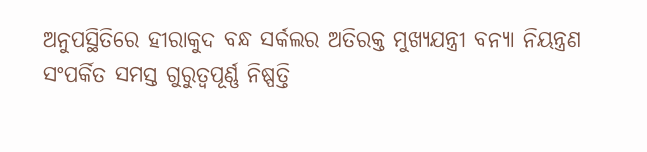ଅନୁପସ୍ଥିତି‌ରେ ହୀରାକୁଦ ବନ୍ଧ ସର୍କଲର ଅତିରକ୍ତ ମୁଖ୍ୟଯନ୍ତ୍ରୀ ବନ୍ୟା ନିୟନ୍ତ୍ରଣ ସଂପର୍କିତ ସମସ୍ତ ଗୁରୁତ୍ବପୂର୍ଣ୍ଣ ନିଷ୍ପତ୍ତି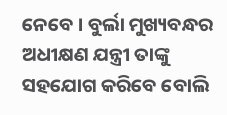ନେବେ । ବୁର୍ଲା ମୁଖ୍ୟବନ୍ଧର ଅଧୀକ୍ଷଣ ଯନ୍ତ୍ରୀ ତାଙ୍କୁ ସହଯୋଗ କରିବେ ବୋଲି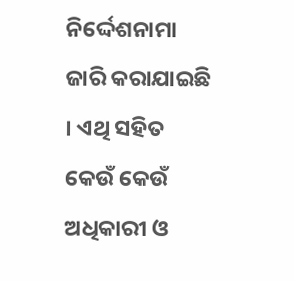ନିର୍ଦ୍ଦେଶନାମା ଜାରି କରାଯାଇଛି । ଏଥି ସହିତ କେଉଁ କେଉଁ ଅଧିକାରୀ ଓ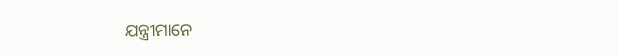ଯନ୍ତ୍ରୀମାନେ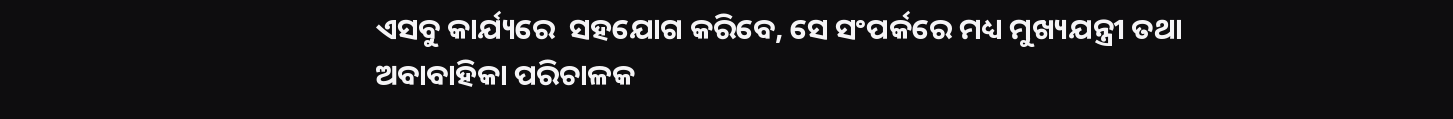ଏସବୁ କାର୍ଯ୍ୟରେ  ସହଯୋଗ କରିବେ, ସେ ସଂପର୍କରେ ମଧ୍ୟ ମୁଖ୍ୟଯନ୍ତ୍ରୀ ତଥା ଅବାବାହିକା ପରିଚାଳକ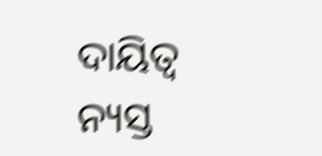ଦାୟିତ୍ବ ନ୍ୟସ୍ତ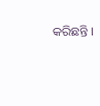କରିଛନ୍ତି ।